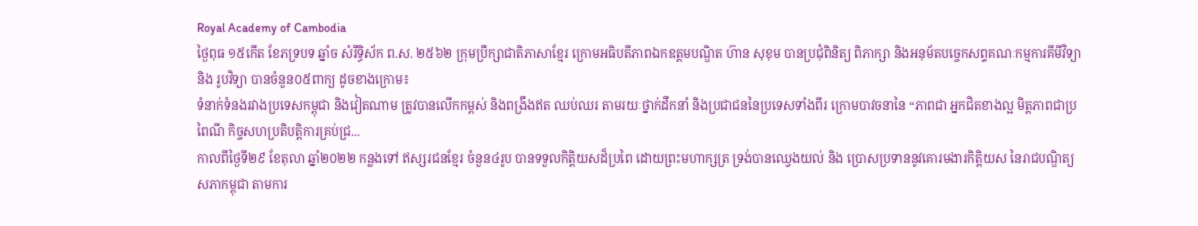Royal Academy of Cambodia
ថ្ងៃពុធ ១៥កើត ខែភទ្របទ ឆ្នាំច សំរឹទ្ធិស័ក ព.ស. ២៥៦២ ក្រុមប្រឹក្សាជាតិភាសាខ្មែរ ក្រោមអធិបតីភាពឯកឧត្តមបណ្ឌិត ហ៊ាន សុខុម បានប្រជុំពិនិត្យ ពិភាក្សា និងអនុម័តបច្ចេកសព្ទគណៈកម្មការគីមីវិទ្យា និង រូបវិទ្យា បានចំនួន០៥ពាក្យ ដូចខាងក្រោម៖
ទំនាក់ទំនងរវាងប្រទេសកម្ពុជា និងវៀតណាម ត្រូវបានលើកកម្ពស់ និងពង្រឹងឥត ឈប់ឈរ តាមរយៈថ្នាក់ដឹកនាំ និងប្រជាជននៃប្រទេសទាំងពីរ ក្រោមបាវចនានៃ “ភាពជា អ្នកជិតខាងល្អ មិត្តភាពជាប្រពៃណី កិច្ចសហប្រតិបត្តិការគ្រប់ជ្រ...
កាលពីថ្ងៃទី២៩ ខែតុលា ឆ្នាំ២០២២ កន្លងទៅ ឥស្សរជនខ្មែរ ចំនួន៤រូប បានទទួលកិត្តិយសដ៏ប្រពៃ ដោយព្រះមហាក្សត្រ ទ្រង់បានឈ្វេងយល់ និង ប្រោសប្រទាននូវគោរមងារកិត្តិយស នៃរាជបណ្ឌិត្យសភាកម្ពុជា តាមការ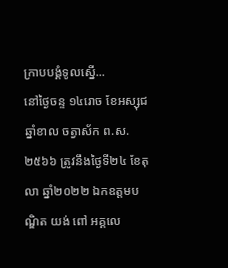ក្រាបបង្គំទូលស្នើ...
នៅថ្ងៃចន្ទ ១៤រោច ខែអស្សុជ ឆ្នាំខាល ចត្វាស័ក ព.ស.២៥៦៦ ត្រូវនឹងថ្ងៃទី២៤ ខែតុលា ឆ្នាំ២០២២ ឯកឧត្តមបណ្ឌិត យង់ ពៅ អគ្គលេ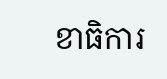ខាធិការ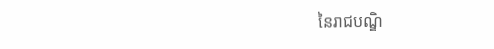នៃរាជបណ្ឌិ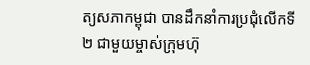ត្យសភាកម្ពុជា បានដឹកនាំការប្រជុំលើកទី២ ជាមួយម្ចាស់ក្រុមហ៊ុ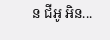ន ជីអូ អិន...